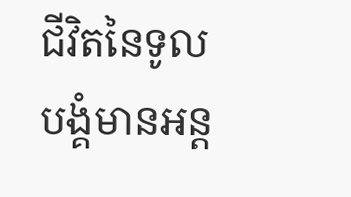ជីវិតនៃទូលបង្គំមានអន្ត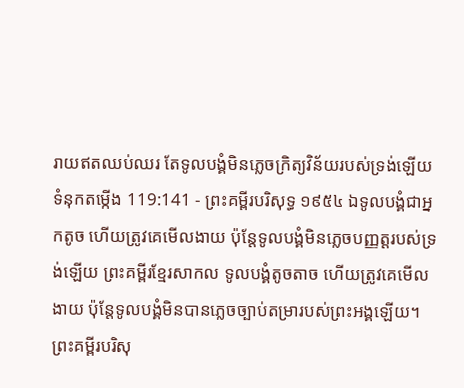រាយឥតឈប់ឈរ តែទូលបង្គំមិនភ្លេចក្រិត្យវិន័យរបស់ទ្រង់ឡើយ
ទំនុកតម្កើង 119:141 - ព្រះគម្ពីរបរិសុទ្ធ ១៩៥៤ ឯទូលបង្គំជាអ្នកតូច ហើយត្រូវគេមើលងាយ ប៉ុន្តែទូលបង្គំមិនភ្លេចបញ្ញត្តរបស់ទ្រង់ឡើយ ព្រះគម្ពីរខ្មែរសាកល ទូលបង្គំតូចតាច ហើយត្រូវគេមើលងាយ ប៉ុន្តែទូលបង្គំមិនបានភ្លេចច្បាប់តម្រារបស់ព្រះអង្គឡើយ។ ព្រះគម្ពីរបរិសុ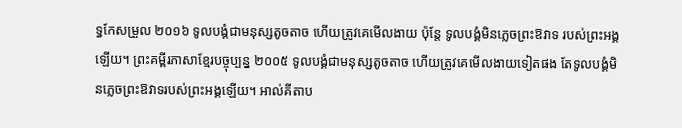ទ្ធកែសម្រួល ២០១៦ ទូលបង្គំជាមនុស្សតូចតាច ហើយត្រូវគេមើលងាយ ប៉ុន្តែ ទូលបង្គំមិនភ្លេចព្រះឱវាទ របស់ព្រះអង្គឡើយ។ ព្រះគម្ពីរភាសាខ្មែរបច្ចុប្បន្ន ២០០៥ ទូលបង្គំជាមនុស្សតូចតាច ហើយត្រូវគេមើលងាយទៀតផង តែទូលបង្គំមិនភ្លេចព្រះឱវាទរបស់ព្រះអង្គឡើយ។ អាល់គីតាប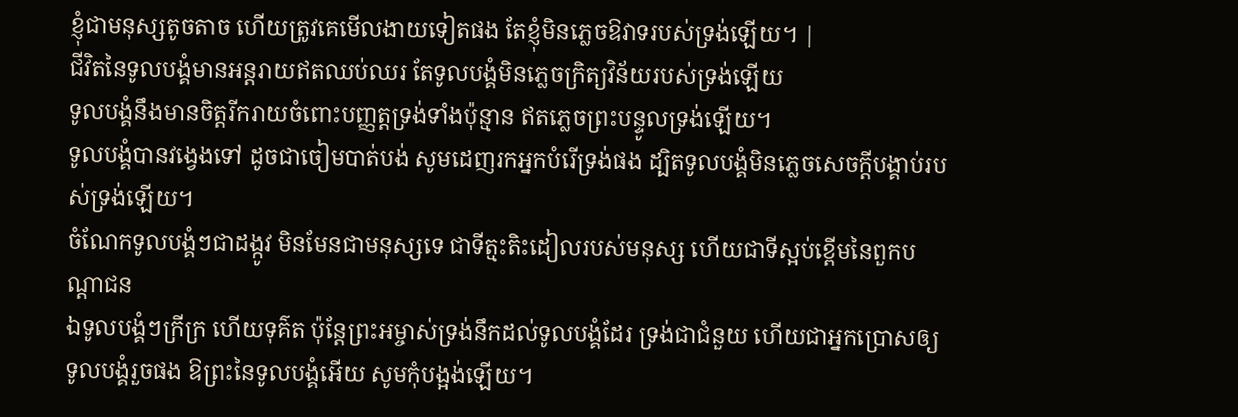ខ្ញុំជាមនុស្សតូចតាច ហើយត្រូវគេមើលងាយទៀតផង តែខ្ញុំមិនភ្លេចឱវាទរបស់ទ្រង់ឡើយ។ |
ជីវិតនៃទូលបង្គំមានអន្តរាយឥតឈប់ឈរ តែទូលបង្គំមិនភ្លេចក្រិត្យវិន័យរបស់ទ្រង់ឡើយ
ទូលបង្គំនឹងមានចិត្តរីករាយចំពោះបញ្ញត្តទ្រង់ទាំងប៉ុន្មាន ឥតភ្លេចព្រះបន្ទូលទ្រង់ឡើយ។
ទូលបង្គំបានវង្វេងទៅ ដូចជាចៀមបាត់បង់ សូមដេញរកអ្នកបំរើទ្រង់ផង ដ្បិតទូលបង្គំមិនភ្លេចសេចក្ដីបង្គាប់របស់ទ្រង់ឡើយ។
ចំណែកទូលបង្គំៗជាដង្កូវ មិនមែនជាមនុស្សទេ ជាទីត្មះតិះដៀលរបស់មនុស្ស ហើយជាទីស្អប់ខ្ពើមនៃពួកបណ្តាជន
ឯទូលបង្គំៗក្រីក្រ ហើយទុគ៌ត ប៉ុន្តែព្រះអម្ចាស់ទ្រង់នឹកដល់ទូលបង្គំដែរ ទ្រង់ជាជំនួយ ហើយជាអ្នកប្រោសឲ្យទូលបង្គំរួចផង ឱព្រះនៃទូលបង្គំអើយ សូមកុំបង្អង់ឡើយ។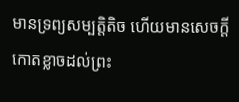មានទ្រព្យសម្បត្តិតិច ហើយមានសេចក្ដីកោតខ្លាចដល់ព្រះ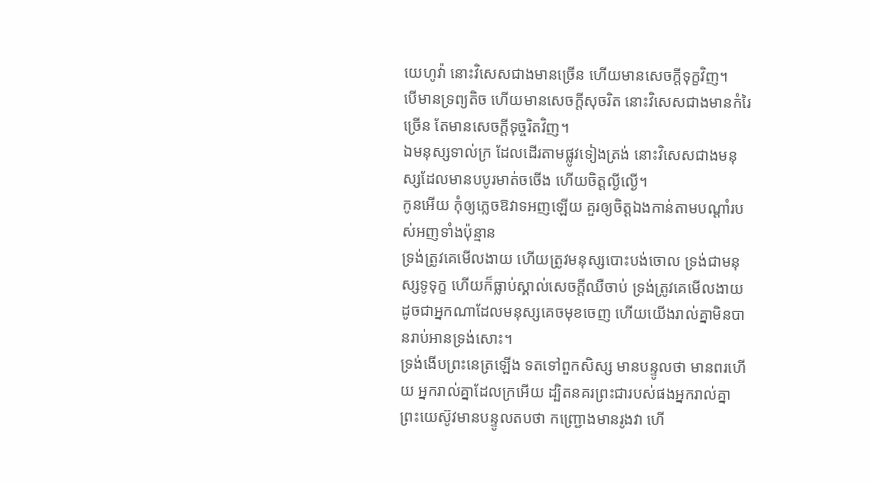យេហូវ៉ា នោះវិសេសជាងមានច្រើន ហើយមានសេចក្ដីទុក្ខវិញ។
បើមានទ្រព្យតិច ហើយមានសេចក្ដីសុចរិត នោះវិសេសជាងមានកំរៃច្រើន តែមានសេចក្ដីទុច្ចរិតវិញ។
ឯមនុស្សទាល់ក្រ ដែលដើរតាមផ្លូវទៀងត្រង់ នោះវិសេសជាងមនុស្សដែលមានបបូរមាត់ចចើង ហើយចិត្តល្ងីល្ងើ។
កូនអើយ កុំឲ្យភ្លេចឱវាទអញឡើយ គួរឲ្យចិត្តឯងកាន់តាមបណ្តាំរបស់អញទាំងប៉ុន្មាន
ទ្រង់ត្រូវគេមើលងាយ ហើយត្រូវមនុស្សបោះបង់ចោល ទ្រង់ជាមនុស្សទូទុក្ខ ហើយក៏ធ្លាប់ស្គាល់សេចក្ដីឈឺចាប់ ទ្រង់ត្រូវគេមើលងាយ ដូចជាអ្នកណាដែលមនុស្សគេចមុខចេញ ហើយយើងរាល់គ្នាមិនបានរាប់អានទ្រង់សោះ។
ទ្រង់ងើបព្រះនេត្រឡើង ទតទៅពួកសិស្ស មានបន្ទូលថា មានពរហើយ អ្នករាល់គ្នាដែលក្រអើយ ដ្បិតនគរព្រះជារបស់ផងអ្នករាល់គ្នា
ព្រះយេស៊ូវមានបន្ទូលតបថា កញ្ជ្រោងមានរូងវា ហើ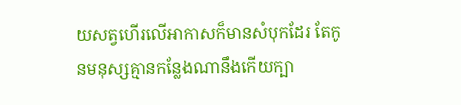យសត្វហើរលើអាកាសក៏មានសំបុកដែរ តែកូនមនុស្សគ្មានកន្លែងណានឹងកើយក្បា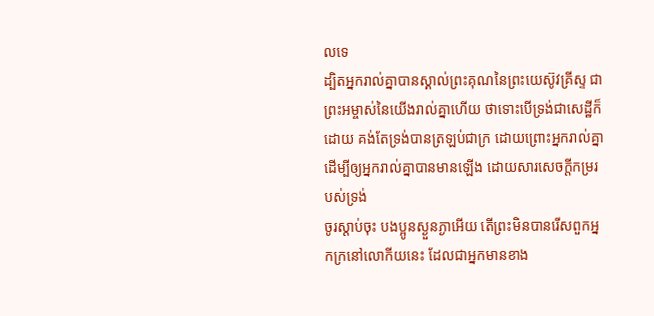លទេ
ដ្បិតអ្នករាល់គ្នាបានស្គាល់ព្រះគុណនៃព្រះយេស៊ូវគ្រីស្ទ ជាព្រះអម្ចាស់នៃយើងរាល់គ្នាហើយ ថាទោះបើទ្រង់ជាសេដ្ឋីក៏ដោយ គង់តែទ្រង់បានត្រឡប់ជាក្រ ដោយព្រោះអ្នករាល់គ្នា ដើម្បីឲ្យអ្នករាល់គ្នាបានមានឡើង ដោយសារសេចក្ដីកម្ររបស់ទ្រង់
ចូរស្តាប់ចុះ បងប្អូនស្ងួនភ្ងាអើយ តើព្រះមិនបានរើសពួកអ្នកក្រនៅលោកីយនេះ ដែលជាអ្នកមានខាង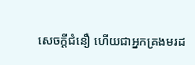សេចក្ដីជំនឿ ហើយជាអ្នកគ្រងមរដ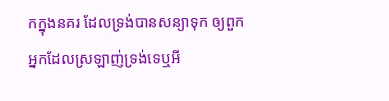កក្នុងនគរ ដែលទ្រង់បានសន្យាទុក ឲ្យពួកអ្នកដែលស្រឡាញ់ទ្រង់ទេឬអី